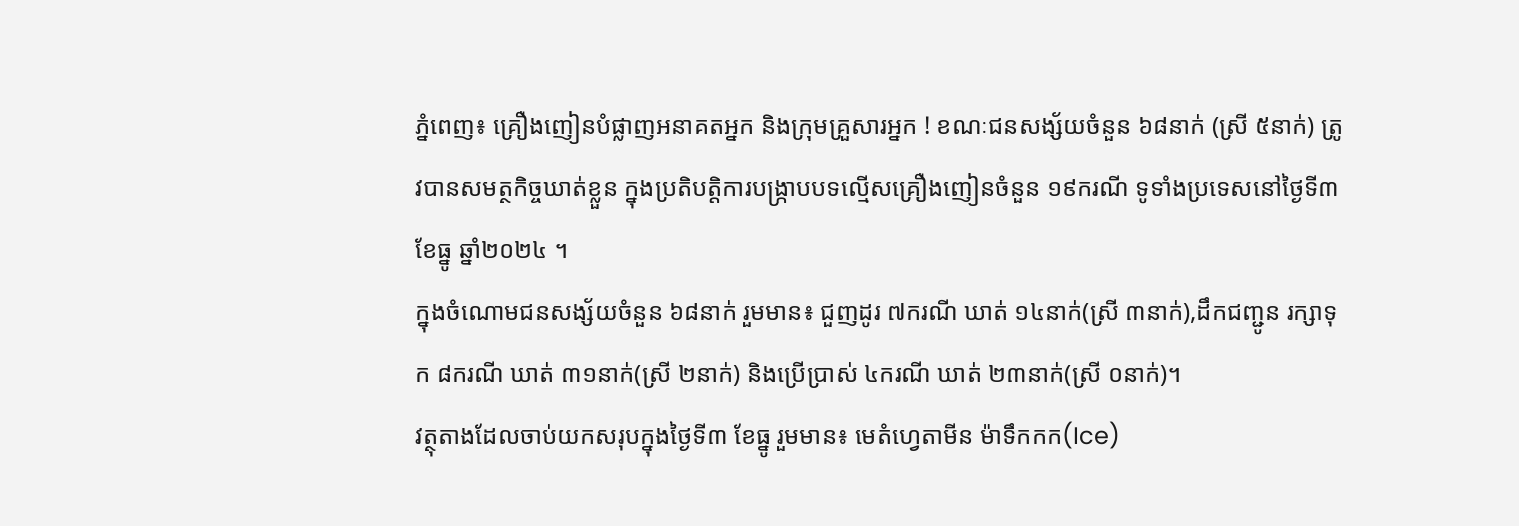ភ្នំពេញ៖ គ្រឿងញៀនបំផ្លាញអនាគតអ្នក និងក្រុមគ្រួសារអ្នក ! ខណៈជនសង្ស័យចំនួន ៦៨នាក់ (ស្រី ៥នាក់) ត្រូវបានសមត្ថកិច្ចឃាត់ខ្លួន ក្នុងប្រតិបត្តិការបង្ក្រាបបទល្មើសគ្រឿងញៀនចំនួន ១៩ករណី ទូទាំងប្រទេសនៅថ្ងៃទី៣ ខែធ្នូ ឆ្នាំ២០២៤ ។
ក្នុងចំណោមជនសង្ស័យចំនួន ៦៨នាក់ រួមមាន៖ ជួញដូរ ៧ករណី ឃាត់ ១៤នាក់(ស្រី ៣នាក់),ដឹកជញ្ជូន រក្សាទុក ៨ករណី ឃាត់ ៣១នាក់(ស្រី ២នាក់) និងប្រើប្រាស់ ៤ករណី ឃាត់ ២៣នាក់(ស្រី ០នាក់)។
វត្ថុតាងដែលចាប់យកសរុបក្នុងថ្ងៃទី៣ ខែធ្នូ រួមមាន៖ មេតំហ្វេតាមីន ម៉ាទឹកកក(Ice)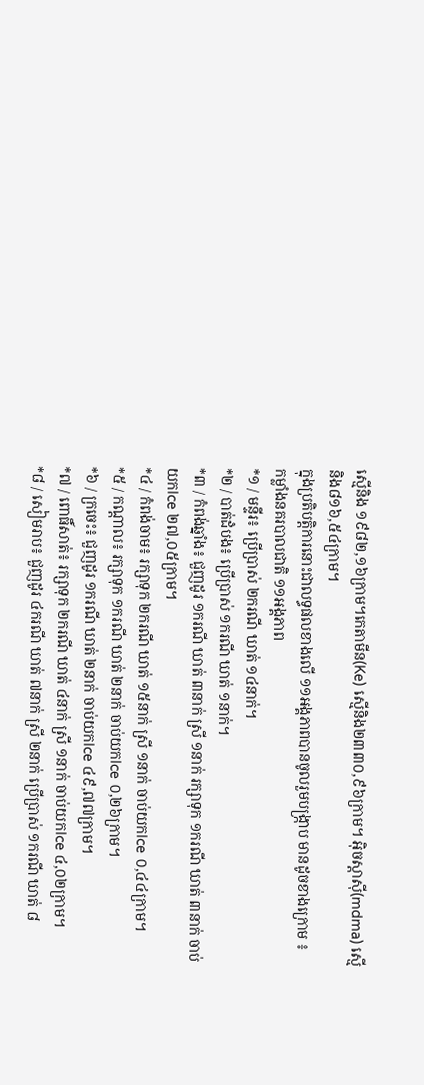ស្មេីនិង ១៩៨២,១៦ក្រាម។កេតាមីន(Ke) ស្មេីនិង២៣៣០,៩៦ក្រាម។ អុិចស្តាសុី(mdma) ស្មេីនិង៨១៦,៥៤ក្រាម។
ក្នុងប្រតិបត្តិការនោះជាលទ្ធផលខាងលើ ១១អង្គភាពបានចូលរួមបង្ក្រាប មានដូចខាងក្រោម ៖
កម្លាំងនគរបាលជាតិ ១១អង្គភាព
*១ / មន្ទីរ៖ ប្រើប្រាស់ ២ករណី ឃាត់ ១៤នាក់។
*២ / បាត់ដំបង៖ ប្រើប្រាស់ ១ករណី ឃាត់ ១នាក់។
*៣ / កំពង់ឆ្នាំង៖ ជួញដូរ ១ករណី ឃាត់ ៣នាក់ ស្រី ១នាក់ រក្សាទុក ១ករណី ឃាត់ ៣នាក់ ចាប់យកIce ២៧,០៥ក្រាម។
*៤ / កំពង់ចាម៖ រក្សាទុក ២ករណី ឃាត់ ១៥នាក់ ស្រី ១នាក់ ចាប់យកIce ០,៤៤ក្រាម។
*៥ / កណ្តាល៖ រក្សាទុក ១ករណី ឃាត់ ២នាក់ ចាប់យកIce ០,២៦ក្រាម។
*៦ / ក្រចេះ៖ ជួញដូរ ១ករណី ឃាត់ ២នាក់ ចាប់យកIce ៤៩,៧៧ក្រាម។
*៧ / ពោធិ៍សាត់៖ រក្សាទុក ២ករណី ឃាត់ ៤នាក់ ស្រី ១នាក់ ចាប់យកIce ៤,០២ក្រាម។
*៨ / សៀមរាប៖ ជួញដូរ ៤ករណី ឃាត់ ៧នាក់ ស្រី ២នាក់ ប្រើប្រាស់ ១ករណី ឃាត់ ៨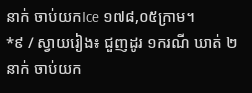នាក់ ចាប់យកIce ១៧៨,០៥ក្រាម។
*៩ / ស្វាយរៀង៖ ជួញដូរ ១ករណី ឃាត់ ២នាក់ ចាប់យក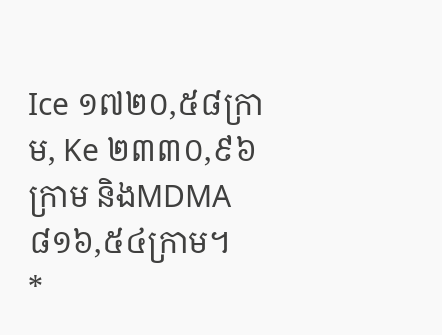Ice ១៧២០,៥៨ក្រាម, Ke ២៣៣០,៩៦ក្រាម និងMDMA ៨១៦,៥៤ក្រាម។
*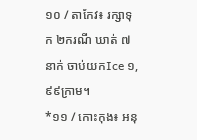១០ / តាកែវ៖ រក្សាទុក ២ករណី ឃាត់ ៧នាក់ ចាប់យកIce ១,៩៩ក្រាម។
*១១ / កោះកុង៖ អនុ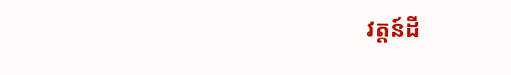វត្តន៍ដី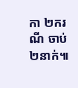កា ២ករណី ចាប់ ២នាក់៕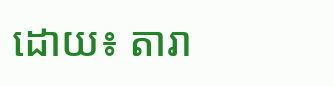ដោយ៖ តារា